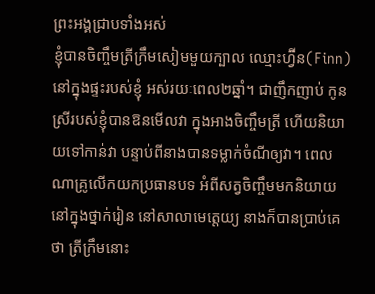ព្រះអង្គជ្រាបទាំងអស់
ខ្ញុំបានចិញ្ចឹមត្រីក្រឹមសៀមមួយក្បាល ឈ្មោះហ្វ៊ីន(Finn) នៅក្នុងផ្ទះរបស់ខ្ញុំ អស់រយៈពេល២ឆ្នាំ។ ជាញឹកញាប់ កូនស្រីរបស់ខ្ញុំបានឱនមើលវា ក្នុងអាងចិញ្ចឹមត្រី ហើយនិយាយទៅកាន់វា បន្ទាប់ពីនាងបានទម្លាក់ចំណីឲ្យវា។ ពេលណាគ្រូលើកយកប្រធានបទ អំពីសត្វចិញ្ចឹមមកនិយាយ នៅក្នុងថ្នាក់រៀន នៅសាលាមេត្តេយ្យ នាងក៏បានប្រាប់គេថា ត្រីក្រឹមនោះ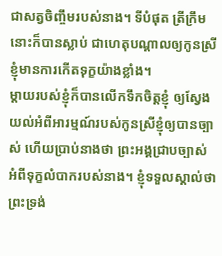ជាសត្វចិញ្ចឹមរបស់នាង។ ទីបំផុត ត្រីក្រឹមនោះក៏បានស្លាប់ ជាហេតុបណ្តាលឲ្យកូនស្រីខ្ញុំមានការកើតទុក្ខយ៉ាងខ្លាំង។
ម្តាយរបស់ខ្ញុំក៏បានលើកទឹកចិត្តខ្ញុំ ឲ្យស្វែងយល់អំពីអារម្មណ៍របស់កូនស្រីខ្ញុំឲ្យបានច្បាស់ ហើយប្រាប់នាងថា ព្រះអង្គជ្រាបច្បាស់ អំពីទុក្ខលំបាករបស់នាង។ ខ្ញុំទទួលស្គាល់ថា ព្រះទ្រង់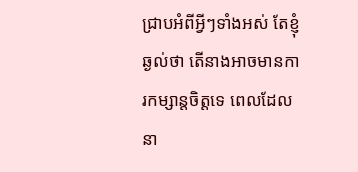ជ្រាបអំពីអ្វីៗទាំងអស់ តែខ្ញុំឆ្ងល់ថា តើនាងអាចមានការកម្សាន្តចិត្តទេ ពេលដែលនា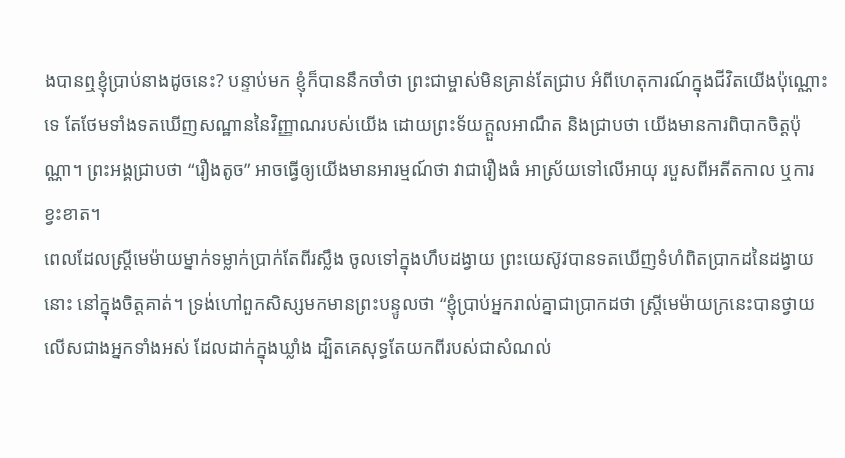ងបានឮខ្ញុំប្រាប់នាងដូចនេះ? បន្ទាប់មក ខ្ញុំក៏បាននឹកចាំថា ព្រះជាម្ចាស់មិនគ្រាន់តែជ្រាប អំពីហេតុការណ៍ក្នុងជីវិតយើងប៉ុណ្ណោះទេ តែថែមទាំងទតឃើញសណ្ឋាននៃវិញ្ញាណរបស់យើង ដោយព្រះទ័យក្តួលអាណឹត និងជ្រាបថា យើងមានការពិបាកចិត្តប៉ុណ្ណា។ ព្រះអង្គជ្រាបថា “រឿងតូច” អាចធ្វើឲ្យយើងមានអារម្មណ៍ថា វាជារឿងធំ អាស្រ័យទៅលើអាយុ របួសពីអតីតកាល ឬការខ្វះខាត។
ពេលដែលស្រ្តីមេម៉ាយម្នាក់ទម្លាក់ប្រាក់តែពីរស្លឹង ចូលទៅក្នុងហឹបដង្វាយ ព្រះយេស៊ូវបានទតឃើញទំហំពិតប្រាកដនៃដង្វាយនោះ នៅក្នុងចិត្តគាត់។ ទ្រង់ហៅពួកសិស្សមកមានព្រះបន្ទូលថា “ខ្ញុំបា្រប់អ្នករាល់គ្នាជាបា្រកដថា ស្ត្រីមេម៉ាយក្រនេះបានថ្វាយលើសជាងអ្នកទាំងអស់ ដែលដាក់ក្នុងឃ្លាំង ដ្បិតគេសុទ្ធតែយកពីរបស់ជាសំណល់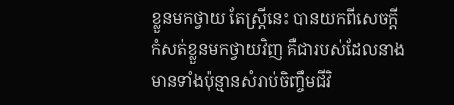ខ្លួនមកថ្វាយ តែស្រ្តីនេះ បានយកពីសេចក្តីកំសត់ខ្លួនមកថ្វាយវិញ គឺជារបស់ដែលនាងមានទាំងប៉ុន្មានសំរាប់ចិញ្ចឹមជីវិ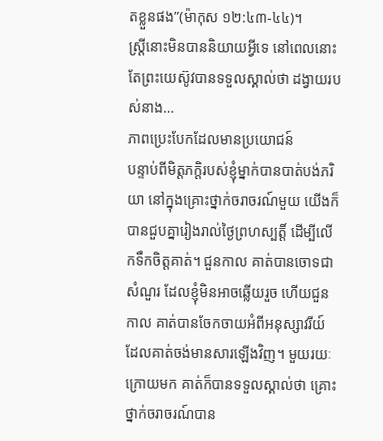តខ្លួនផង”(ម៉ាកុស ១២:៤៣-៤៤)។
ស្រ្តីនោះមិនបាននិយាយអ្វីទេ នៅពេលនោះ តែព្រះយេស៊ូវបានទទួលស្គាល់ថា ដង្វាយរបស់នាង…
ភាពប្រេះបែកដែលមានប្រយោជន៍
បន្ទាប់ពីមិត្តភក្តិរបស់ខ្ញុំម្នាក់បានបាត់បង់ភរិយា នៅក្នុងគ្រោះថ្នាក់ចរាចរណ៍មួយ យើងក៏បានជួបគ្នារៀងរាល់ថ្ងៃព្រហស្បត្តិ៍ ដើម្បីលើកទឹកចិត្តគាត់។ ជួនកាល គាត់បានចោទជាសំណួរ ដែលខ្ញុំមិនអាចឆ្លើយរួច ហើយជួនកាល គាត់បានចែកចាយអំពីអនុស្សាវរីយ៍ ដែលគាត់ចង់មានសារឡើងវិញ។ មួយរយៈក្រោយមក គាត់ក៏បានទទួលស្គាល់ថា គ្រោះថ្នាក់ចរាចរណ៍បាន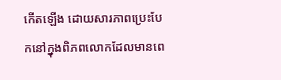កើតឡើង ដោយសារភាពប្រេះបែកនៅក្នុងពិភពលោកដែលមានពេ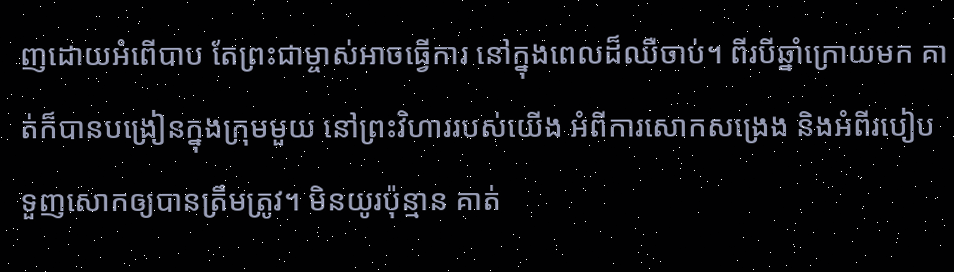ញដោយអំពើបាប តែព្រះជាម្ចាស់អាចធ្វើការ នៅក្នុងពេលដ៏ឈឺចាប់។ ពីរបីឆ្នាំក្រោយមក គាត់ក៏បានបង្រៀនក្នុងក្រុមមួយ នៅព្រះវិហាររបស់យើង អំពីការសោកសង្រេង និងអំពីរបៀបទួញសោកឲ្យបានត្រឹមត្រូវ។ មិនយូរប៉ុន្មាន គាត់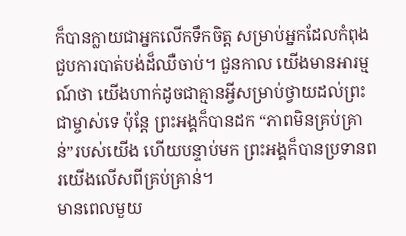ក៏បានក្លាយជាអ្នកលើកទឹកចិត្ត សម្រាប់អ្នកដែលកំពុងជួបការបាត់បង់ដ៏ឈឺចាប់។ ជួនកាល យើងមានអារម្មណ៍ថា យើងហាក់ដូចជាគ្មានអ្វីសម្រាប់ថ្វាយដល់ព្រះជាម្ចាស់ទេ ប៉ុន្តែ ព្រះអង្គក៏បានដក “ភាពមិនគ្រប់គ្រាន់”របស់យើង ហើយបន្ទាប់មក ព្រះអង្គក៏បានប្រទានពរយើងលើសពីគ្រប់គ្រាន់។
មានពេលមួយ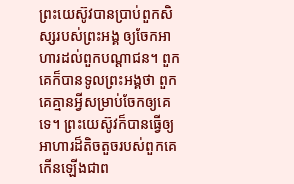ព្រះយេស៊ូវបានប្រាប់ពួកសិស្សរបស់ព្រះអង្គ ឲ្យចែកអាហារដល់ពួកបណ្តាជន។ ពួកគេក៏បានទូលព្រះអង្គថា ពួកគេគ្មានអ្វីសម្រាប់ចែកឲ្យគេទេ។ ព្រះយេស៊ូវក៏បានធ្វើឲ្យអាហារដ៏តិចតួចរបស់ពួកគេកើនឡើងជាព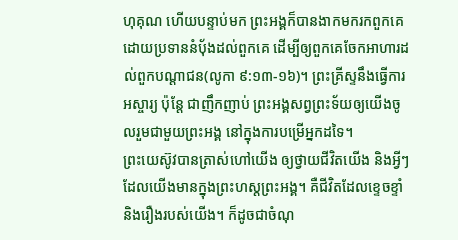ហុគុណ ហើយបន្ទាប់មក ព្រះអង្គក៏បានងាកមករកពួកគេ ដោយប្រទាននំប៉័ងដល់ពួកគេ ដើម្បីឲ្យពួកគេចែកអាហារដល់ពួកបណ្តាជន(លូកា ៩:១៣-១៦)។ ព្រះគ្រីស្ទនឹងធ្វើការអស្ចារ្យ ប៉ុន្តែ ជាញឹកញាប់ ព្រះអង្គសព្វព្រះទ័យឲ្យយើងចូលរួមជាមួយព្រះអង្គ នៅក្នុងការបម្រើអ្នកដទៃ។
ព្រះយេស៊ូវបានត្រាស់ហៅយើង ឲ្យថ្វាយជីវិតយើង និងអ្វីៗដែលយើងមានក្នុងព្រះហស្តព្រះអង្គ។ គឺជីវិតដែលខ្ទេចខ្ទាំ និងរឿងរបស់យើង។ ក៏ដូចជាចំណុ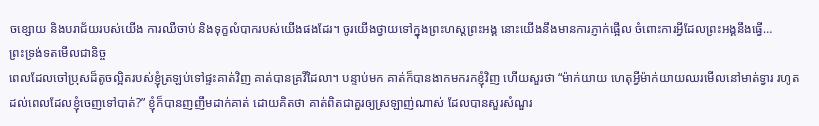ចខ្សោយ និងបរាជ័យរបស់យើង ការឈឺចាប់ និងទុក្ខលំបាករបស់យើងផងដែរ។ ចូរយើងថ្វាយទៅក្នុងព្រះហស្តព្រះអង្គ នោះយើងនឹងមានការភ្ញាក់ផ្អើល ចំពោះការអ្វីដែលព្រះអង្គនឹងធ្វើ…
ព្រះទ្រង់ទតមើលជានិច្ច
ពេលដែលចៅប្រុសដ៏តូចល្អិតរបស់ខ្ញុំត្រឡប់ទៅផ្ទះគាត់វិញ គាត់បានគ្រវីដៃលា។ បន្ទាប់មក គាត់ក៏បានងាកមករកខ្ញុំវិញ ហើយសួរថា “ម៉ាក់យាយ ហេតុអ្វីម៉ាក់យាយឈរមើលនៅមាត់ទ្វារ រហូតដល់ពេលដែលខ្ញុំចេញទៅបាត់?” ខ្ញុំក៏បានញញឹមដាក់គាត់ ដោយគិតថា គាត់ពិតជាគួរឲ្យស្រឡាញ់ណាស់ ដែលបានសួរសំណួរ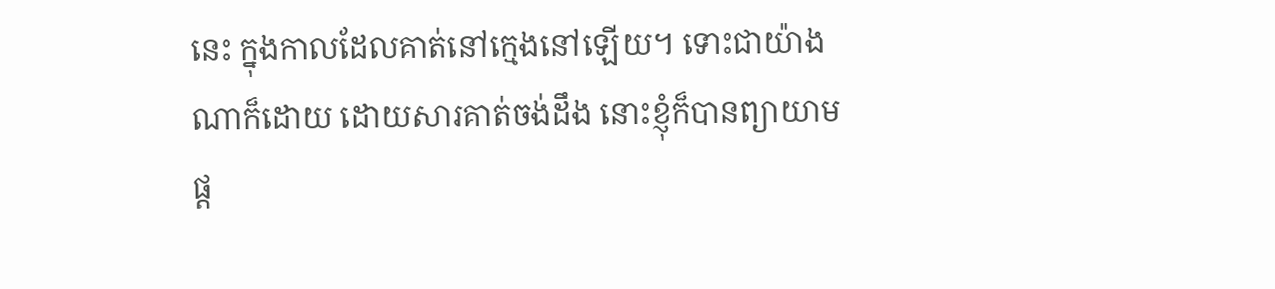នេះ ក្នុងកាលដែលគាត់នៅក្មេងនៅឡើយ។ ទោះជាយ៉ាងណាក៏ដោយ ដោយសារគាត់ចង់ដឹង នោះខ្ញុំក៏បានព្យាយាមផ្ត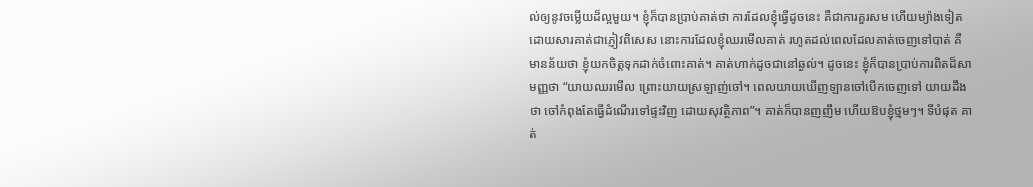ល់ឲ្យនូវចម្លើយដ៏ល្អមួយ។ ខ្ញុំក៏បានប្រាប់គាត់ថា ការដែលខ្ញុំធ្វើដូចនេះ គឺជាការគួរសម ហើយម្យ៉ាងទៀត ដោយសារគាត់ជាភ្ញៀវពិសេស នោះការដែលខ្ញុំឈរមើលគាត់ រហូតដល់ពេលដែលគាត់ចេញទៅបាត់ គឺមានន័យថា ខ្ញុំយកចិត្តទុកដាក់ចំពោះគាត់។ គាត់ហាក់ដូចជានៅឆ្ងល់។ ដូចនេះ ខ្ញុំក៏បានប្រាប់ការពិតដ៏សាមញ្ញថា “យាយឈរមើល ព្រោះយាយស្រឡាញ់ចៅ។ ពេលយាយឃើញឡានចៅបើកចេញទៅ យាយដឹងថា ចៅកំពុងតែធ្វើដំណើរទៅផ្ទះវិញ ដោយសុវត្ថិភាព”។ គាត់ក៏បានញញឹម ហើយឱបខ្ញុំថ្មមៗ។ ទីបំផុត គាត់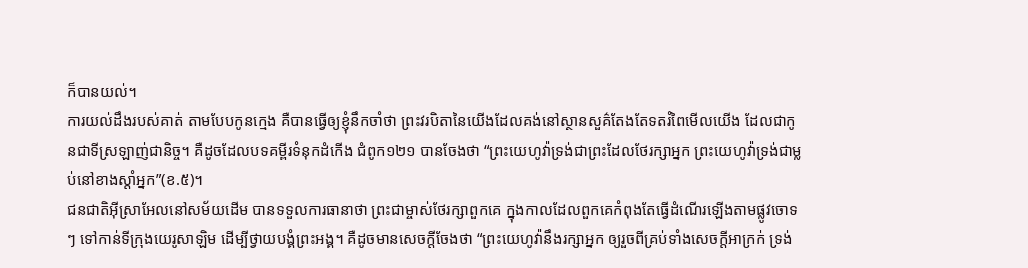ក៏បានយល់។
ការយល់ដឹងរបស់គាត់ តាមបែបកូនក្មេង គឺបានធ្វើឲ្យខ្ញុំនឹកចាំថា ព្រះវរបិតានៃយើងដែលគង់នៅស្ថានសួគ៌តែងតែទតរំពៃមើលយើង ដែលជាកូនជាទីស្រឡាញ់ជានិច្ច។ គឺដូចដែលបទគម្ពីរទំនុកដំកើង ជំពូក១២១ បានចែងថា “ព្រះយេហូវ៉ាទ្រង់ជាព្រះដែលថែរក្សាអ្នក ព្រះយេហូវ៉ាទ្រង់ជាម្លប់នៅខាងស្តាំអ្នក”(ខ.៥)។
ជនជាតិអ៊ីស្រាអែលនៅសម័យដើម បានទទួលការធានាថា ព្រះជាម្ចាស់ថែរក្សាពួកគេ ក្នុងកាលដែលពួកគេកំពុងតែធ្វើដំណើរឡើងតាមផ្លូវចោទៗ ទៅកាន់ទីក្រុងយេរូសាឡិម ដើម្បីថ្វាយបង្គំព្រះអង្គ។ គឺដូចមានសេចក្តីចែងថា “ព្រះយេហូវ៉ានឹងរក្សាអ្នក ឲ្យរួចពីគ្រប់ទាំងសេចក្តីអាក្រក់ ទ្រង់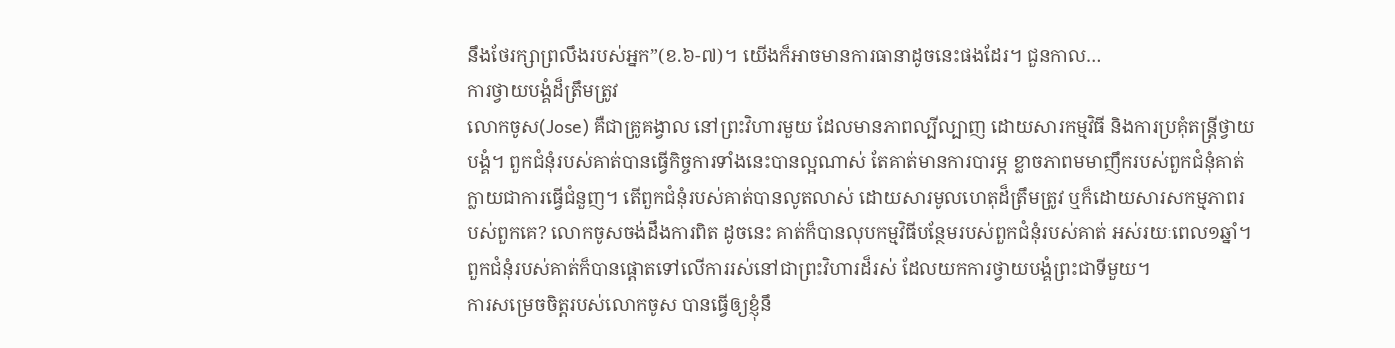នឹងថែរក្សាព្រលឹងរបស់អ្នក”(ខ.៦-៧)។ យើងក៏អាចមានការធានាដូចនេះផងដែរ។ ជួនកាល…
ការថ្វាយបង្គំដ៏ត្រឹមត្រូវ
លោកចូស(Jose) គឺជាគ្រូគង្វាល នៅព្រះវិហារមួយ ដែលមានភាពល្បីល្បាញ ដោយសារកម្មវិធី និងការប្រគុំតន្រ្តីថ្វាយបង្គំ។ ពួកជំនុំរបស់គាត់បានធ្វើកិច្ចការទាំងនេះបានល្អណាស់ តែគាត់មានការបារម្ភ ខ្លាចភាពមមាញឹករបស់ពួកជំនុំគាត់ ក្លាយជាការធ្វើជំនួញ។ តើពួកជំនុំរបស់គាត់បានលូតលាស់ ដោយសារមូលហេតុដ៏ត្រឹមត្រូវ ឬក៏ដោយសារសកម្មភាពរបស់ពួកគេ? លោកចូសចង់ដឹងការពិត ដូចនេះ គាត់ក៏បានលុបកម្មវិធីបន្ថែមរបស់ពួកជំនុំរបស់គាត់ អស់រយៈពេល១ឆ្នាំ។ ពួកជំនុំរបស់គាត់ក៏បានផ្តោតទៅលើការរស់នៅជាព្រះវិហារដ៏រស់ ដែលយកការថ្វាយបង្គំព្រះជាទីមួយ។
ការសម្រេចចិត្តរបស់លោកចូស បានធ្វើឲ្យខ្ញុំនឹ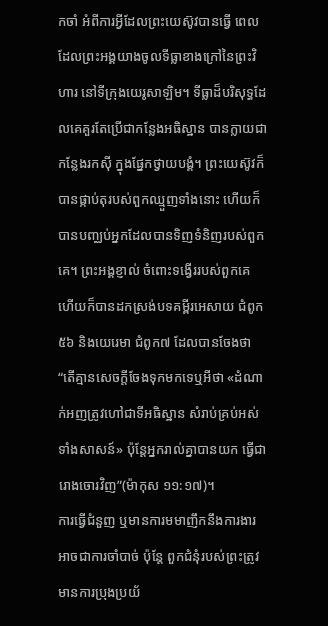កចាំ អំពីការអ្វីដែលព្រះយេស៊ូវបានធ្វើ ពេលដែលព្រះអង្គយាងចូលទីធ្លាខាងក្រៅនៃព្រះវិហារ នៅទីក្រុងយេរូសាឡិម។ ទីធ្លាដ៏បរិសុទ្ធដែលគេគួរតែប្រើជាកន្លែងអធិស្ឋាន បានក្លាយជាកន្លែងរកស៊ី ក្នុងផ្នែកថ្វាយបង្គំ។ ព្រះយេស៊ូវក៏បានផ្កាប់តុរបស់ពួកឈ្មួញទាំងនោះ ហើយក៏បានបញ្ឈប់អ្នកដែលបានទិញទំនិញរបស់ពួកគេ។ ព្រះអង្គខ្ញាល់ ចំពោះទង្វើររបស់ពួកគេ ហើយក៏បានដកស្រង់បទគម្ពីរអេសាយ ជំពូក៥៦ និងយេរេមា ជំពូក៧ ដែលបានចែងថា “តើគ្មានសេចក្តីចែងទុកមកទេឬអីថា «ដំណាក់អញត្រូវហៅជាទីអធិស្ឋាន សំរាប់គ្រប់អស់ទាំងសាសន៍» ប៉ុន្តែអ្នករាល់គ្នាបានយក ធ្វើជារោងចោរវិញ”(ម៉ាកុស ១១:១៧)។
ការធ្វើជំនួញ ឬមានការមមាញឹកនឹងការងារ អាចជាការចាំបាច់ ប៉ុន្តែ ពួកជំនុំរបស់ព្រះត្រូវមានការប្រុងប្រយ័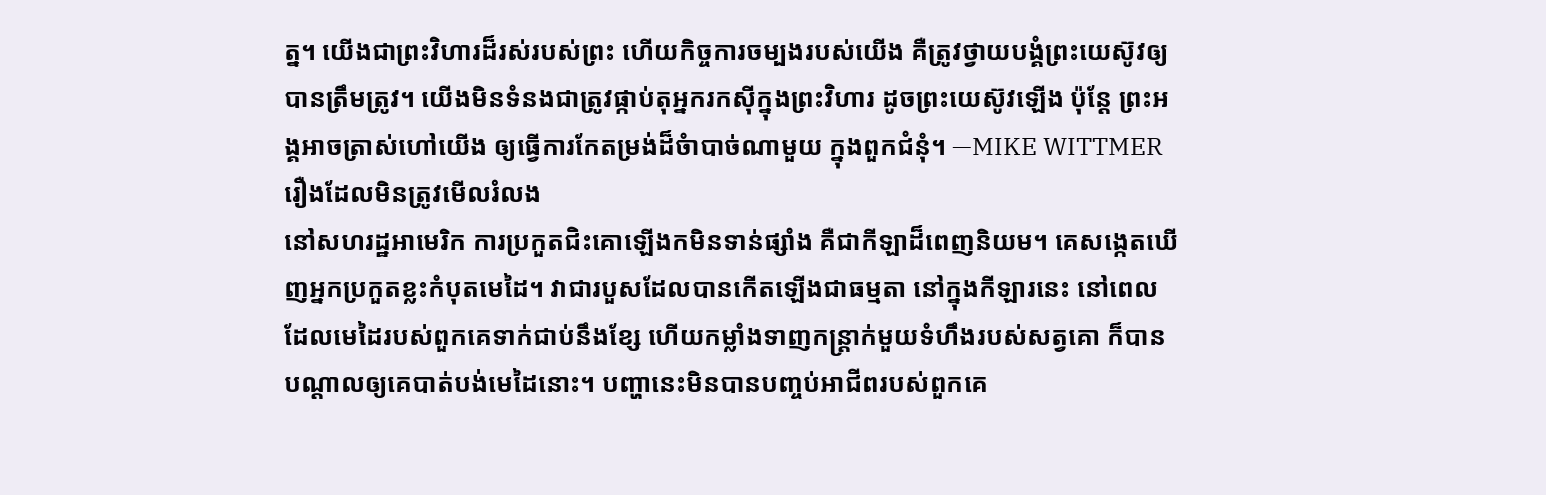ត្ន។ យើងជាព្រះវិហារដ៏រស់របស់ព្រះ ហើយកិច្ចការចម្បងរបស់យើង គឺត្រូវថ្វាយបង្គំព្រះយេស៊ូវឲ្យបានត្រឹមត្រូវ។ យើងមិនទំនងជាត្រូវផ្កាប់តុអ្នករកស៊ីក្នុងព្រះវិហារ ដូចព្រះយេស៊ូវឡើង ប៉ុន្តែ ព្រះអង្គអាចត្រាស់ហៅយើង ឲ្យធ្វើការកែតម្រង់ដ៏ចំាបាច់ណាមួយ ក្នុងពួកជំនុំ។ —MIKE WITTMER
រឿងដែលមិនត្រូវមើលរំលង
នៅសហរដ្ឋអាមេរិក ការប្រកួតជិះគោឡើងកមិនទាន់ផ្សាំង គឺជាកីឡាដ៏ពេញនិយម។ គេសង្កេតឃើញអ្នកប្រកួតខ្លះកំបុតមេដៃ។ វាជារបួសដែលបានកើតឡើងជាធម្មតា នៅក្នុងកីឡារនេះ នៅពេលដែលមេដៃរបស់ពួកគេទាក់ជាប់នឹងខ្សែ ហើយកម្លាំងទាញកន្រ្តាក់មួយទំហឹងរបស់សត្វគោ ក៏បានបណ្តាលឲ្យគេបាត់បង់មេដៃនោះ។ បញ្ហានេះមិនបានបញ្ចប់អាជីពរបស់ពួកគេ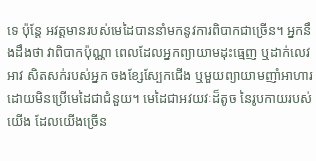ទេ ប៉ុន្តែ អវត្តមានរបស់មេដៃបាននាំមកនូវការពិបាកជាច្រើន។ អ្នកនឹងដឹងថា វាពិបាកប៉ុណ្ណា ពេលដែលអ្នកព្យាយាមដុះធ្មេញ ឬដាក់លេវអាវ សិតសក់របស់អ្នក ចងខ្សែស្បែកជើង ឬមួយព្យាយាមញាំអាហារ ដោយមិនប្រើមេដៃជាជំនួយ។ មេដៃជាអវយវៈដ៏តូច នៃរូបកាយរបស់យើង ដែលយើងច្រើន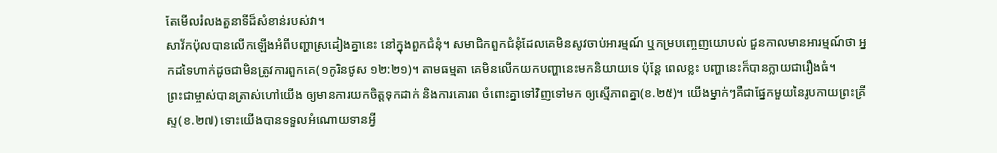តែមើលរំលងតួនាទីដ៏សំខាន់របស់វា។
សាវ័កប៉ុលបានលើកឡើងអំពីបញ្ហាស្រដៀងគ្នានេះ នៅក្នុងពួកជំនុំ។ សមាជិកពួកជំនុំដែលគេមិនសូវចាប់អារម្មណ៍ ឬកម្របញ្ចេញយោបល់ ជួនកាលមានអារម្មណ៍ថា អ្នកដទៃហាក់ដូចជាមិនត្រូវការពួកគេ(១កូរិនថូស ១២:២១)។ តាមធម្មតា គេមិនលើកយកបញ្ហានេះមកនិយាយទេ ប៉ុន្តែ ពេលខ្លះ បញ្ហានេះក៏បានក្លាយជារឿងធំ។
ព្រះជាម្ចាស់បានត្រាស់ហៅយើង ឲ្យមានការយកចិត្តទុកដាក់ និងការគោរព ចំពោះគ្នាទៅវិញទៅមក ឲ្យស្មើភាពគ្នា(ខ.២៥)។ យើងម្នាក់ៗគឺជាផ្នែកមួយនៃរូបកាយព្រះគ្រីស្ទ(ខ.២៧) ទោះយើងបានទទួលអំណោយទានអ្វី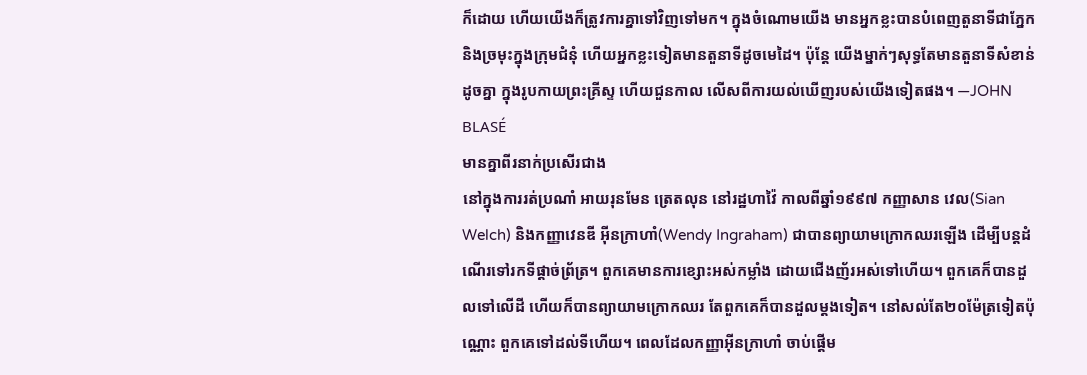ក៏ដោយ ហើយយើងក៏ត្រូវការគ្នាទៅវិញទៅមក។ ក្នុងចំណោមយើង មានអ្នកខ្លះបានបំពេញតួនាទីជាភ្នែក និងច្រមុះក្នុងក្រុមជំនុំ ហើយអ្នកខ្លះទៀតមានតួនាទីដូចមេដៃ។ ប៉ុន្តែ យើងម្នាក់ៗសុទ្ធតែមានតួនាទីសំខាន់ដូចគ្នា ក្នុងរូបកាយព្រះគ្រីស្ទ ហើយជួនកាល លើសពីការយល់ឃើញរបស់យើងទៀតផង។ —JOHN BLASÉ
មានគ្នាពីរនាក់ប្រសើរជាង
នៅក្នុងការរត់ប្រណាំ អាយរុនមែន ត្រេតលុន នៅរដ្ឋហាវ៉ៃ កាលពីឆ្នាំ១៩៩៧ កញ្ញាសាន វេល(Sian Welch) និងកញ្ញាវេនឌី អ៊ីនក្រាហាំ(Wendy Ingraham) ជាបានព្យាយាមក្រោកឈរឡើង ដើម្បីបន្តដំណើរទៅរកទីផ្តាច់ព្រ័ត្រ។ ពួកគេមានការខ្សោះអស់កម្លាំង ដោយជើងញ័រអស់ទៅហើយ។ ពួកគេក៏បានដួលទៅលើដី ហើយក៏បានព្យាយាមក្រោកឈរ តែពួកគេក៏បានដួលម្តងទៀត។ នៅសល់តែ២០ម៉ែត្រទៀតប៉ុណ្ណោះ ពួកគេទៅដល់ទីហើយ។ ពេលដែលកញ្ញាអ៊ីនក្រាហាំ ចាប់ផ្តើម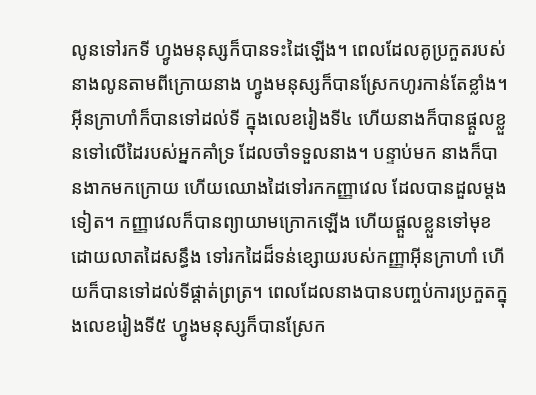លូនទៅរកទី ហ្វូងមនុស្សក៏បានទះដៃឡើង។ ពេលដែលគូប្រកួតរបស់នាងលូនតាមពីក្រោយនាង ហ្វូងមនុស្សក៏បានស្រែកហូរកាន់តែខ្លាំង។ អ៊ីនក្រាហាំក៏បានទៅដល់ទី ក្នុងលេខរៀងទី៤ ហើយនាងក៏បានផ្តួលខ្លួនទៅលើដៃរបស់អ្នកគាំទ្រ ដែលចាំទទួលនាង។ បន្ទាប់មក នាងក៏បានងាកមកក្រោយ ហើយឈោងដៃទៅរកកញ្ញាវេល ដែលបានដួលម្តងទៀត។ កញ្ញាវេលក៏បានព្យាយាមក្រោកឡើង ហើយផ្តួលខ្លួនទៅមុខ ដោយលាតដៃសន្ធឹង ទៅរកដៃដ៏ទន់ខ្សោយរបស់កញ្ញាអ៊ីនក្រាហាំ ហើយក៏បានទៅដល់ទីផ្តាត់ព្រត្រ។ ពេលដែលនាងបានបញ្ចប់ការប្រកួតក្នុងលេខរៀងទី៥ ហ្វូងមនុស្សក៏បានស្រែក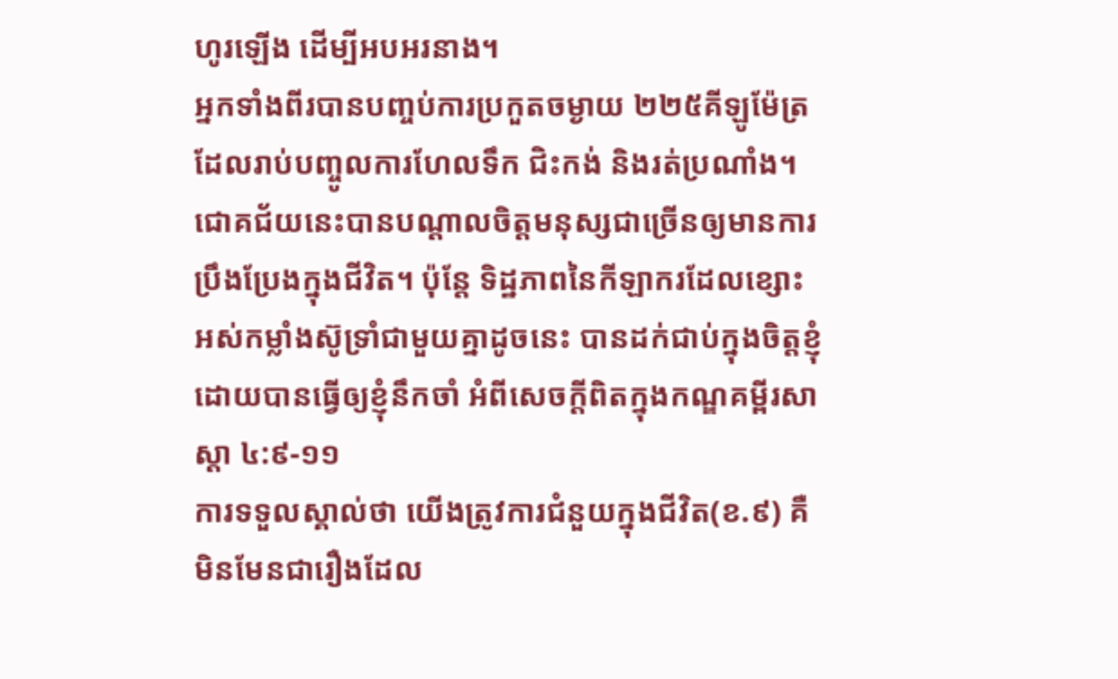ហូរឡើង ដើម្បីអបអរនាង។
អ្នកទាំងពីរបានបញ្ចប់ការប្រកួតចម្ងាយ ២២៥គីឡូម៉ែត្រ ដែលរាប់បញ្ចូលការហែលទឹក ជិះកង់ និងរត់ប្រណាំង។ ជោគជ័យនេះបានបណ្តាលចិត្តមនុស្សជាច្រើនឲ្យមានការប្រឹងប្រែងក្នុងជីវិត។ ប៉ុន្តែ ទិដ្ឋភាពនៃកីឡាករដែលខ្សោះអស់កម្លាំងស៊ូទ្រាំជាមួយគ្នាដូចនេះ បានដក់ជាប់ក្នុងចិត្តខ្ញុំ ដោយបានធ្វើឲ្យខ្ញុំនឹកចាំ អំពីសេចក្តីពិតក្នុងកណ្ឌគម្ពីរសាស្តា ៤:៩-១១
ការទទួលស្គាល់ថា យើងត្រូវការជំនួយក្នុងជីវិត(ខ.៩) គឺមិនមែនជារឿងដែល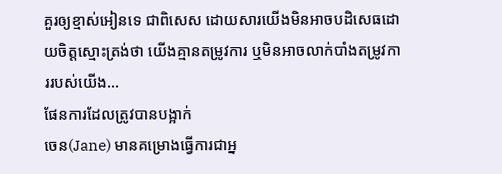គួរឲ្យខ្មាស់អៀនទេ ជាពិសេស ដោយសារយើងមិនអាចបដិសេធដោយចិត្តស្មោះត្រង់ថា យើងគ្មានតម្រូវការ ឬមិនអាចលាក់បាំងតម្រូវការរបស់យើង…
ផែនការដែលត្រូវបានបង្អាក់
ចេន(Jane) មានគម្រោងធ្វើការជាអ្ន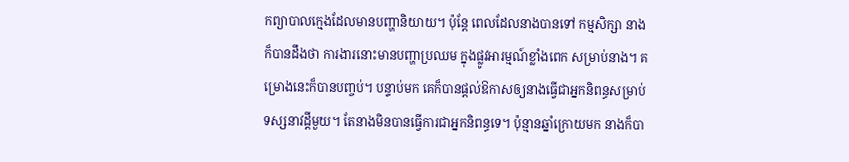កព្យាបាលក្មេងដែលមានបញ្ហានិយាយ។ ប៉ុន្តែ ពេលដែលនាងបានទៅ កម្មសិក្សា នាងក៏បានដឹងថា ការងារនោះមានបញ្ហាប្រឈម ក្នុងផ្លូវអារម្មណ៍ខ្លាំងពេក សម្រាប់នាង។ គម្រោងនេះក៏បានបញ្ចប់។ បន្ទាប់មក គេក៏បានផ្តល់ឱកាសឲ្យនាងធ្វើជាអ្នកនិពន្ធសម្រាប់ទស្សនាវដ្ដីមួយ។ តែនាងមិនបានធ្វើការជាអ្នកនិពន្ធទេ។ ប៉ុន្មានឆ្នាំក្រោយមក នាងក៏បា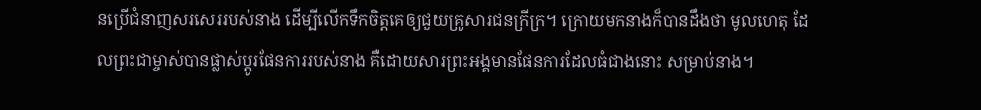នប្រើជំនាញសរសេររបស់នាង ដើម្បីលើកទឹកចិត្តគេឲ្យជួយគ្រូសារជនក្រីក្រ។ ក្រោយមកនាងក៏បានដឹងថា មូលហេតុ ដែលព្រះជាម្ចាស់បានផ្លាស់ប្តូរផែនការរបស់នាង គឺដោយសារព្រះអង្គមានផែនការដែលធំជាងនោះ សម្រាប់នាង។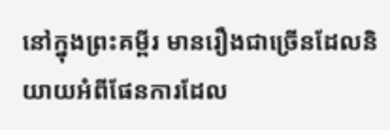នៅក្នុងព្រះគម្ពីរ មានរឿងជាច្រើនដែលនិយាយអំពីផែនការដែល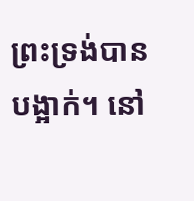ព្រះទ្រង់បានបង្អាក់។ នៅ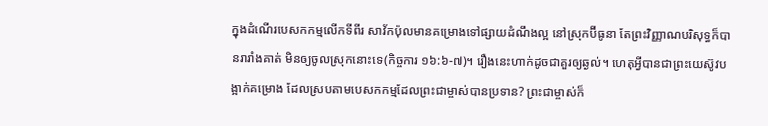ក្នុងដំណើរបេសកកម្មលើកទីពីរ សាវ័កប៉ុលមានគម្រោងទៅផ្សាយដំណឹងល្អ នៅស្រុកប៊ីធូនា តែព្រះវិញ្ញាណបរិសុទ្ធក៏បានរារាំងគាត់ មិនឲ្យចូលស្រុកនោះទេ(កិច្ចការ ១៦:៦-៧)។ រឿងនេះហាក់ដូចជាគួរឲ្យឆ្ងល់។ ហេតុអ្វីបានជាព្រះយេស៊ូវបង្អាក់គម្រោង ដែលស្របតាមបេសកកម្មដែលព្រះជាម្ចាស់បានប្រទាន? ព្រះជាម្ចាស់ក៏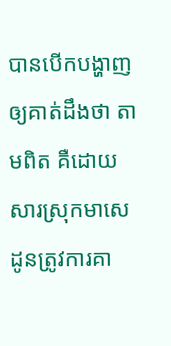បានបើកបង្ហាញឲ្យគាត់ដឹងថា តាមពិត គឺដោយសារស្រុកមាសេដូនត្រូវការគា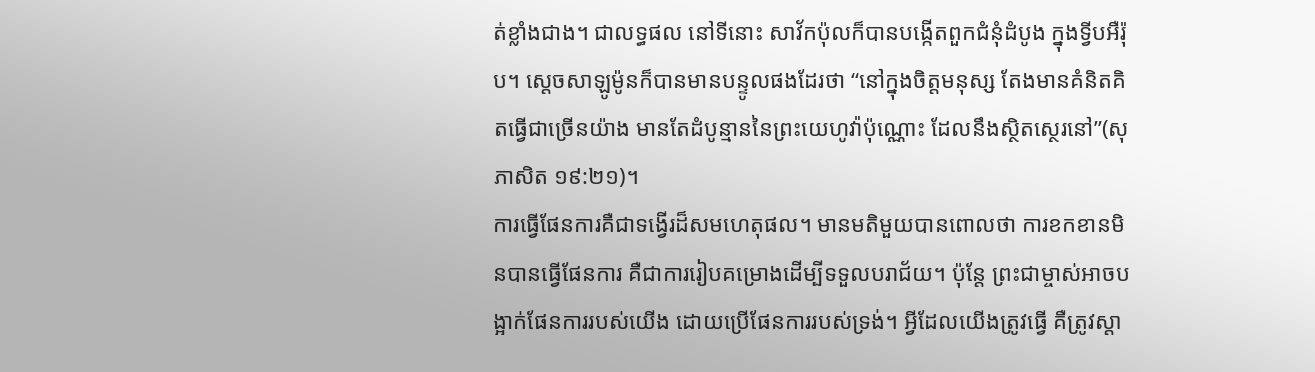ត់ខ្លាំងជាង។ ជាលទ្ធផល នៅទីនោះ សាវ័កប៉ុលក៏បានបង្កើតពួកជំនុំដំបូង ក្នុងទ្វីបអឺរ៉ុប។ ស្តេចសាឡូម៉ូនក៏បានមានបន្ទូលផងដែរថា “នៅក្នុងចិត្តមនុស្ស តែងមានគំនិតគិតធ្វើជាច្រើនយ៉ាង មានតែដំបូន្មាននៃព្រះយេហូវ៉ាប៉ុណ្ណោះ ដែលនឹងស្ថិតស្ថេរនៅ”(សុភាសិត ១៩:២១)។
ការធ្វើផែនការគឺជាទង្វើរដ៏សមហេតុផល។ មានមតិមួយបានពោលថា ការខកខានមិនបានធ្វើផែនការ គឺជាការរៀបគម្រោងដើម្បីទទួលបរាជ័យ។ ប៉ុន្តែ ព្រះជាម្ចាស់អាចបង្អាក់ផែនការរបស់យើង ដោយប្រើផែនការរបស់ទ្រង់។ អ្វីដែលយើងត្រូវធ្វើ គឺត្រូវស្តា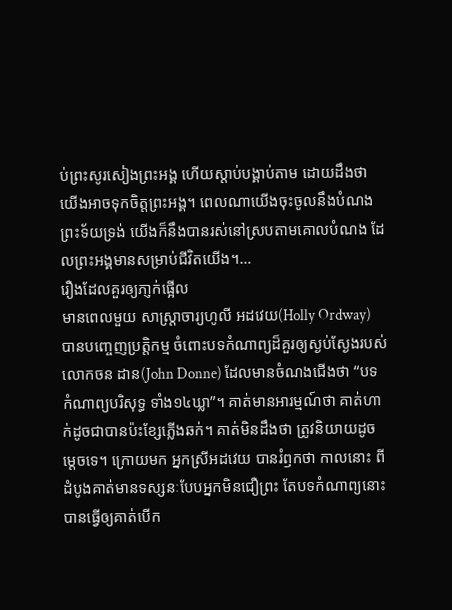ប់ព្រះសូរសៀងព្រះអង្គ ហើយស្តាប់បង្គាប់តាម ដោយដឹងថា យើងអាចទុកចិត្តព្រះអង្គ។ ពេលណាយើងចុះចូលនឹងបំណងព្រះទ័យទ្រង់ យើងក៏នឹងបានរស់នៅស្របតាមគោលបំណង ដែលព្រះអង្គមានសម្រាប់ជីវិតយើង។…
រឿងដែលគួរឲ្យភា្ញក់ផ្អើល
មានពេលមួយ សាស្រ្តាចារ្យហូលី អដវេយ(Holly Ordway) បានបញ្ចេញប្រត្តិកម្ម ចំពោះបទកំណាព្យដ៏គួរឲ្យស្ងប់ស្ងែងរបស់លោកចន ដាន(John Donne) ដែលមានចំណងជើងថា “បទកំណាព្យបរិសុទ្ធ ទាំង១៤ឃ្លា”។ គាត់មានអារម្មណ៍ថា គាត់ហាក់ដូចជាបានប៉ះខ្សែភ្លើងឆក់។ គាត់មិនដឹងថា ត្រូវនិយាយដូចម្តេចទេ។ ក្រោយមក អ្នកស្រីអដវេយ បានរំឭកថា កាលនោះ ពីដំបូងគាត់មានទស្សនៈបែបអ្នកមិនជឿព្រះ តែបទកំណាព្យនោះ បានធ្វើឲ្យគាត់បើក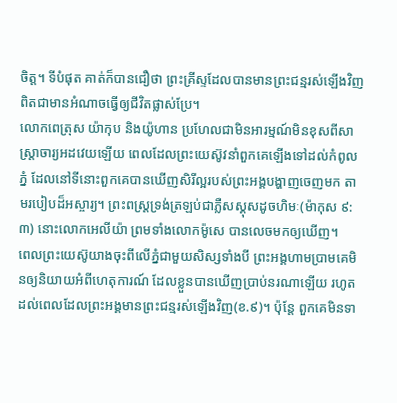ចិត្ត។ ទីបំផុត គាត់ក៏បានជឿថា ព្រះគ្រីស្ទដែលបានមានព្រះជន្មរស់ឡើងវិញ ពិតជាមានអំណាចធ្វើឲ្យជីវិតផ្លាស់ប្រែ។
លោកពេត្រុស យ៉ាកុប និងយ៉ូហាន ប្រហែលជាមិនអារម្មណ៍មិនខុសពីសាស្រ្តាចារ្យអដវេយឡើយ ពេលដែលព្រះយេស៊ូវនាំពួកគេឡើងទៅដល់កំពូលភ្នំ ដែលនៅទីនោះពួកគេបានឃើញសិរីល្អរបស់ព្រះអង្គបង្ហាញចេញមក តាមរបៀបដ៏អស្ចារ្យ។ ព្រះពស្ត្រទ្រង់ត្រឡប់ជាភ្លឺសស្គុសដូចហិមៈ(ម៉ាកុស ៩:៣) នោះលោកអេលីយ៉ា ព្រមទាំងលោកម៉ូសេ បានលេចមកឲ្យឃើញ។
ពេលព្រះយេស៊ូយាងចុះពីលើភ្នំជាមួយសិស្សទាំងបី ព្រះអង្គហាមប្រាមគេមិនឲ្យនិយាយអំពីហេតុការណ៍ ដែលខ្លួនបានឃើញប្រាប់នរណាឡើយ រហូតដល់ពេលដែលព្រះអង្គមានព្រះជន្មរស់ឡើងវិញ(ខ.៩)។ ប៉ុន្តែ ពួកគេមិនទា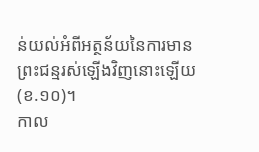ន់យល់អំពីអត្ថន័យនៃការមានព្រះជន្មរស់ឡើងវិញនោះឡើយ(ខ.១០)។
កាល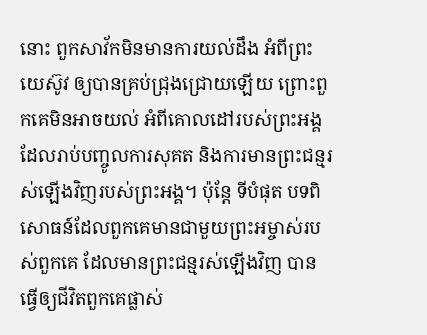នោះ ពួកសាវ័កមិនមានការយល់ដឹង អំពីព្រះយេស៊ូវ ឲ្យបានគ្រប់ជ្រុងជ្រោយឡើយ ព្រោះពួកគេមិនអាចយល់ អំពីគោលដៅរបស់ព្រះអង្គ ដែលរាប់បញ្ចូលការសុគត និងការមានព្រះជន្មរស់ឡើងវិញរបស់ព្រះអង្គ។ ប៉ុន្តែ ទីបំផុត បទពិសោធន៍ដែលពួកគេមានជាមួយព្រះអម្ចាស់របស់ពួកគេ ដែលមានព្រះជន្មរស់ឡើងវិញ បានធ្វើឲ្យជីវិតពួកគេផ្លាស់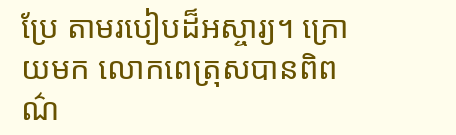ប្រែ តាមរបៀបដ៏អស្ចារ្យ។ ក្រោយមក លោកពេត្រុសបានពិពណ៌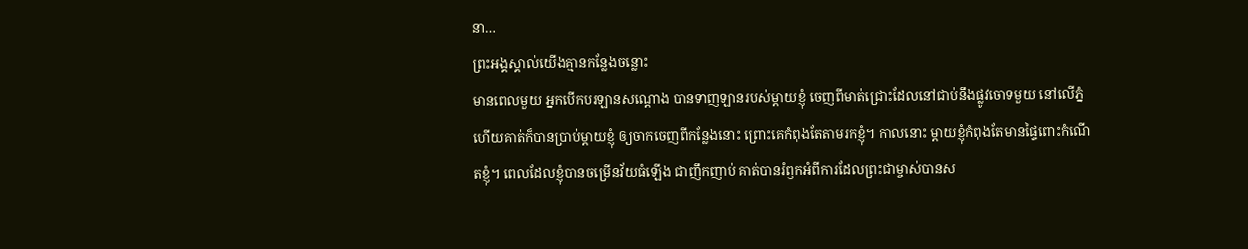នា…
ព្រះអង្គស្គាល់យើងគ្មានកន្លែងចន្លោះ
មានពេលមួយ អ្នកបើកបរឡានសណ្តោង បានទាញឡានរបស់ម្តាយខ្ញុំ ចេញពីមាត់ជ្រោះដែលនៅជាប់នឹងផ្លូវចោទមួយ នៅលើភ្នំ ហើយគាត់ក៏បានប្រាប់ម្តាយខ្ញុំ ឲ្យចាកចេញពីកន្លែងនោះ ព្រោះគេកំពុងតែតាមរកខ្ញុំ។ កាលនោះ ម្តាយខ្ញុំកំពុងតែមានផ្ទៃពោះកំណើតខ្ញុំ។ ពេលដែលខ្ញុំបានចម្រើនវ័យធំឡើង ជាញឹកញាប់ គាត់បានរំឭកអំពីការដែលព្រះជាម្ចាស់បានស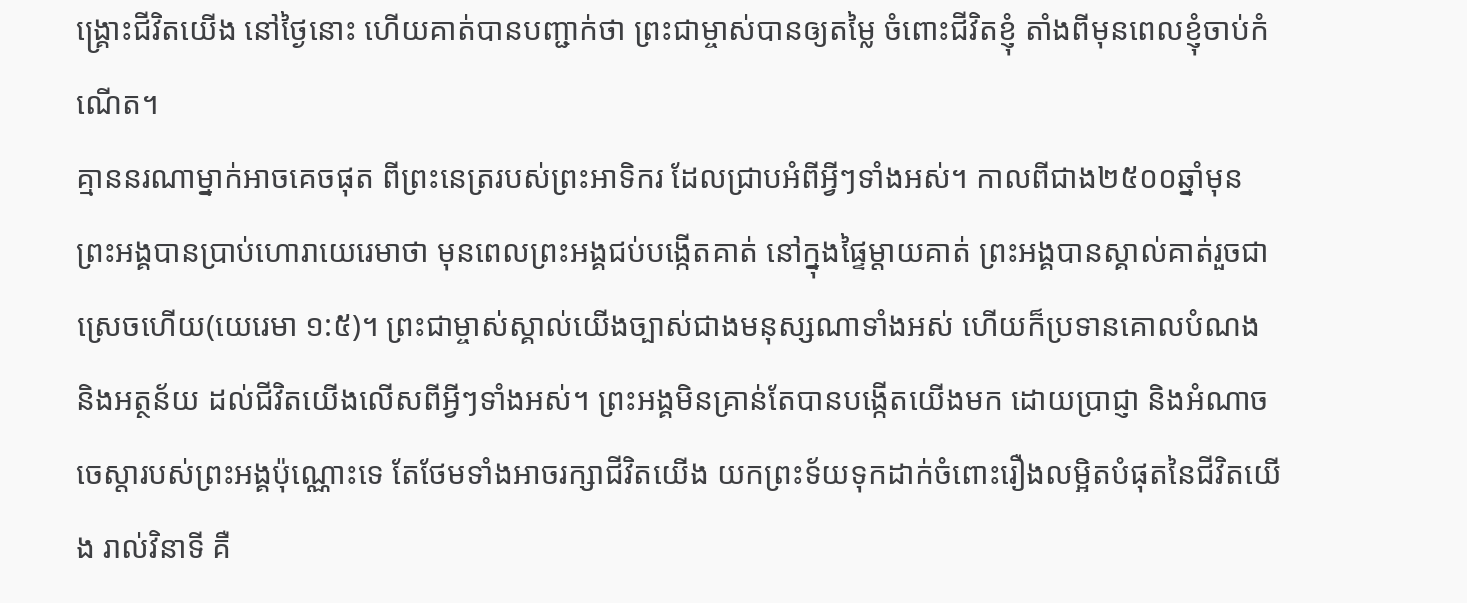ង្រ្គោះជីវិតយើង នៅថ្ងៃនោះ ហើយគាត់បានបញ្ជាក់ថា ព្រះជាម្ចាស់បានឲ្យតម្លៃ ចំពោះជីវិតខ្ញុំ តាំងពីមុនពេលខ្ញុំចាប់កំណើត។
គ្មាននរណាម្នាក់អាចគេចផុត ពីព្រះនេត្ររបស់ព្រះអាទិករ ដែលជ្រាបអំពីអ្វីៗទាំងអស់។ កាលពីជាង២៥០០ឆ្នាំមុន ព្រះអង្គបានប្រាប់ហោរាយេរេមាថា មុនពេលព្រះអង្គជប់បង្កើតគាត់ នៅក្នុងផ្ទៃម្តាយគាត់ ព្រះអង្គបានស្គាល់គាត់រួចជាស្រេចហើយ(យេរេមា ១:៥)។ ព្រះជាម្ចាស់ស្គាល់យើងច្បាស់ជាងមនុស្សណាទាំងអស់ ហើយក៏ប្រទានគោលបំណង និងអត្ថន័យ ដល់ជីវិតយើងលើសពីអ្វីៗទាំងអស់។ ព្រះអង្គមិនគ្រាន់តែបានបង្កើតយើងមក ដោយប្រាជ្ញា និងអំណាចចេស្តារបស់ព្រះអង្គប៉ុណ្ណោះទេ តែថែមទាំងអាចរក្សាជីវិតយើង យកព្រះទ័យទុកដាក់ចំពោះរឿងលម្អិតបំផុតនៃជីវិតយើង រាល់វិនាទី គឺ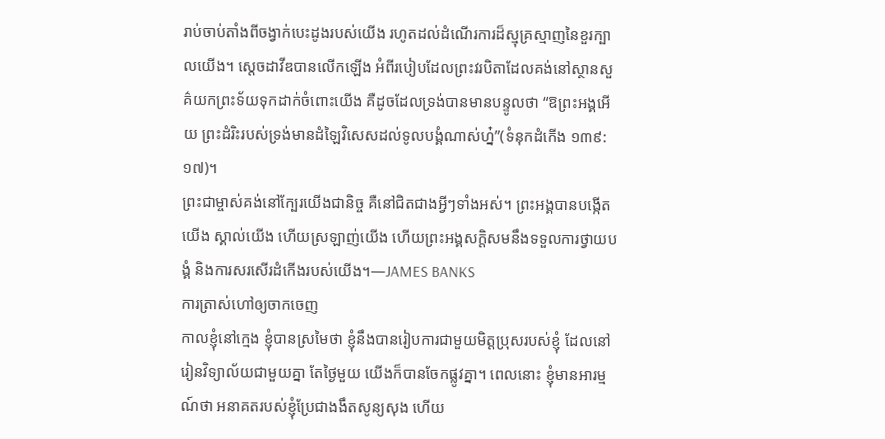រាប់ចាប់តាំងពីចង្វាក់បេះដូងរបស់យើង រហូតដល់ដំណើរការដ៏ស្មុគ្រស្មាញនៃខួរក្បាលយើង។ ស្តេចដាវីឌបានលើកឡើង អំពីរបៀបដែលព្រះវរបិតាដែលគង់នៅស្ថានសួគ៌យកព្រះទ័យទុកដាក់ចំពោះយើង គឺដូចដែលទ្រង់បានមានបន្ទូលថា “ឱព្រះអង្គអើយ ព្រះដំរិះរបស់ទ្រង់មានដំឡៃវិសេសដល់ទូលបង្គំណាស់ហ្ន៎”(ទំនុកដំកើង ១៣៩:១៧)។
ព្រះជាម្ចាស់គង់នៅក្បែរយើងជានិច្ច គឺនៅជិតជាងអ្វីៗទាំងអស់។ ព្រះអង្គបានបង្កើតយើង ស្គាល់យើង ហើយស្រឡាញ់យើង ហើយព្រះអង្គសក្តិសមនឹងទទួលការថ្វាយបង្គំ និងការសរសើរដំកើងរបស់យើង។—JAMES BANKS
ការត្រាស់ហៅឲ្យចាកចេញ
កាលខ្ញុំនៅក្មេង ខ្ញុំបានស្រមៃថា ខ្ញុំនឹងបានរៀបការជាមួយមិត្តប្រុសរបស់ខ្ញុំ ដែលនៅរៀនវិទ្យាល័យជាមួយគ្នា តែថ្ងៃមួយ យើងក៏បានចែកផ្លូវគ្នា។ ពេលនោះ ខ្ញុំមានអារម្មណ៍ថា អនាគតរបស់ខ្ញុំប្រែជាងងឹតសូន្យសុង ហើយ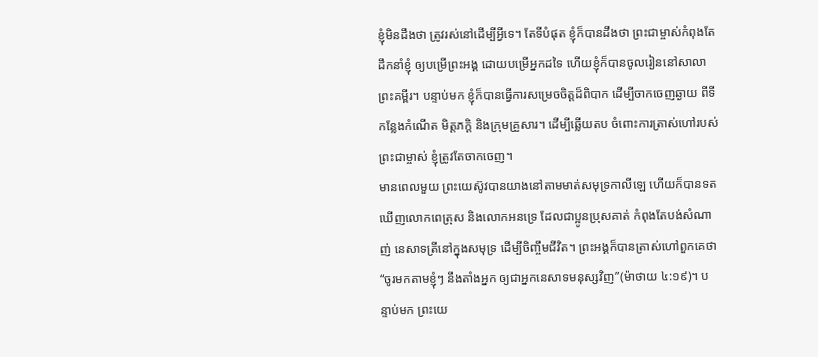ខ្ញុំមិនដឹងថា ត្រូវរស់នៅដើម្បីអ្វីទេ។ តែទីបំផុត ខ្ញុំក៏បានដឹងថា ព្រះជាម្ចាស់កំពុងតែដឹកនាំខ្ញុំ ឲ្យបម្រើព្រះអង្គ ដោយបម្រើអ្នកដទៃ ហើយខ្ញុំក៏បានចូលរៀននៅសាលាព្រះគម្ពីរ។ បន្ទាប់មក ខ្ញុំក៏បានធ្វើការសម្រេចចិត្តដ៏ពិបាក ដើម្បីចាកចេញឆ្ងាយ ពីទីកន្លែងកំណើត មិត្តភក្តិ និងក្រុមគ្រួសារ។ ដើម្បីឆ្លើយតប ចំពោះការត្រាស់ហៅរបស់ព្រះជាម្ចាស់ ខ្ញុំត្រូវតែចាកចេញ។
មានពេលមួយ ព្រះយេស៊ូវបានយាងនៅតាមមាត់សមុទ្រកាលីឡេ ហើយក៏បានទតឃើញលោកពេត្រុស និងលោកអនទ្រេ ដែលជាប្អូនប្រុសគាត់ កំពុងតែបង់សំណាញ់ នេសាទត្រីនៅក្នុងសមុទ្រ ដើម្បីចិញ្ចឹមជីវិត។ ព្រះអង្គក៏បានត្រាស់ហៅពួកគេថា “ចូរមកតាមខ្ញុំៗ នឹងតាំងអ្នក ឲ្យជាអ្នកនេសាទមនុស្សវិញ”(ម៉ាថាយ ៤:១៩)។ បន្ទាប់មក ព្រះយេ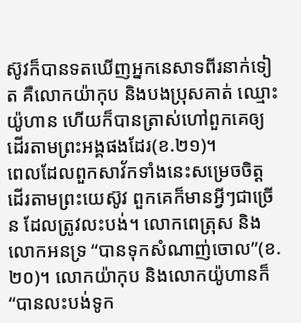ស៊ូវក៏បានទតឃើញអ្នកនេសាទពីរនាក់ទៀត គឺលោកយ៉ាកុប និងបងប្រុសគាត់ ឈ្មោះយ៉ូហាន ហើយក៏បានត្រាស់ហៅពួកគេឲ្យដើរតាមព្រះអង្គផងដែរ(ខ.២១)។
ពេលដែលពួកសាវ័កទាំងនេះសម្រេចចិត្តដើរតាមព្រះយេស៊ូវ ពួកគេក៏មានអ្វីៗជាច្រើន ដែលត្រូវលះបង់។ លោកពេត្រុស និងលោកអនទ្រ “បានទុកសំណាញ់ចោល”(ខ.២០)។ លោកយ៉ាកុប និងលោកយ៉ូហានក៏ “បានលះបង់ទូក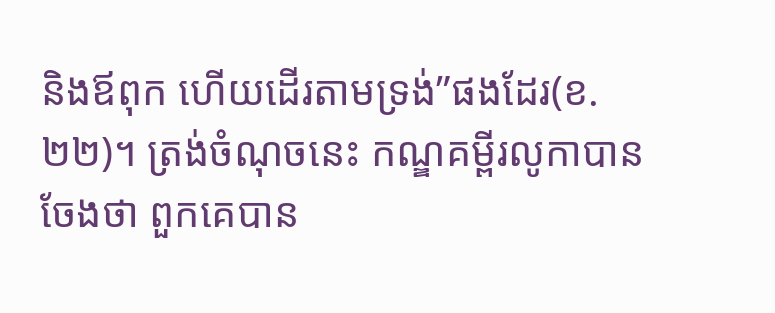និងឪពុក ហើយដើរតាមទ្រង់”ផងដែរ(ខ.២២)។ ត្រង់ចំណុចនេះ កណ្ឌគម្ពីរលូកាបានចែងថា ពួកគេបាន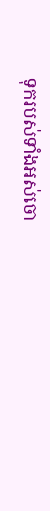ទុករបស់ទាំងអស់ចោ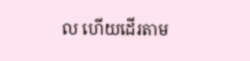ល ហើយដើរតាម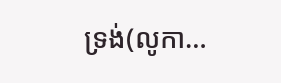ទ្រង់(លូកា…